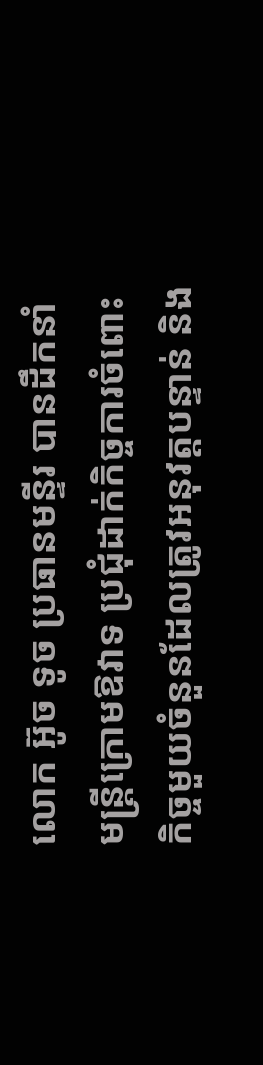លោក អ៊ូច ទូច ប្រធានមន្ទីរ បានដឹកនាំមន្ត្រីក្រោមឱវាទ ប្រជុំដាក់កិច្ចការចំពោះកិច្ចមួយចំនួនដែលត្រូវអនុវត្តបន្ទាន់ និង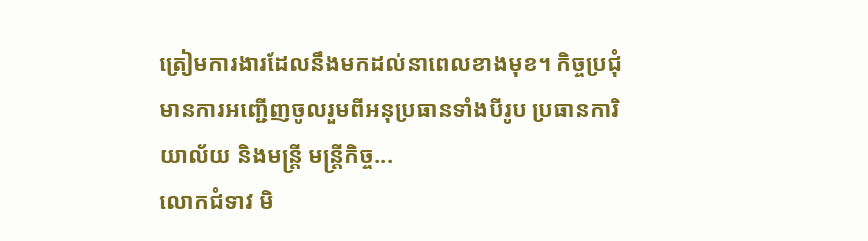ត្រៀមការងារដែលនឹងមកដល់នាពេលខាងមុខ។ កិច្ចប្រជុំមានការអញ្ជេីញចូលរួមពីអនុប្រធានទាំងបីរូប ប្រធានការិយាល័យ និងមន្ត្រី មន្ត្រីកិច្ច...
លោកជំទាវ មិ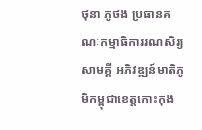ថុនា ភូថង ប្រធានគណៈកម្មាធិការរណសិរ្យសាមគ្គី អភិវឌ្ឍន៍មាតិភូមិកម្ពុជាខេត្តកោះកុង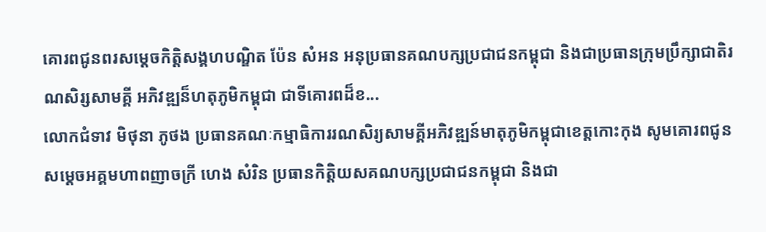គោរពជូនពរសម្ដេចកិត្តិសង្គហបណ្ឌិត ប៉ែន សំអន អនុប្រធានគណបក្សប្រជាជនកម្ពុជា និងជាប្រធានក្រុមប្រឹក្សាជាតិរណសិរ្សសាមគ្គី អភិវឌ្ឍន៏ហតុភូមិកម្ពុជា ជាទីគោរពដ៏ខ...
លោកជំទាវ មិថុនា ភូថង ប្រធានគណៈកម្មាធិការរណសិរ្យសាមគ្គីអភិវឌ្ឍន៍មាតុភូមិកម្ពុជាខេត្តកោះកុង សូមគោរពជូនសម្ដេចអគ្គមហាពញាចក្រី ហេង សំរិន ប្រធានកិត្តិយសគណបក្សប្រជាជនកម្ពុជា និងជា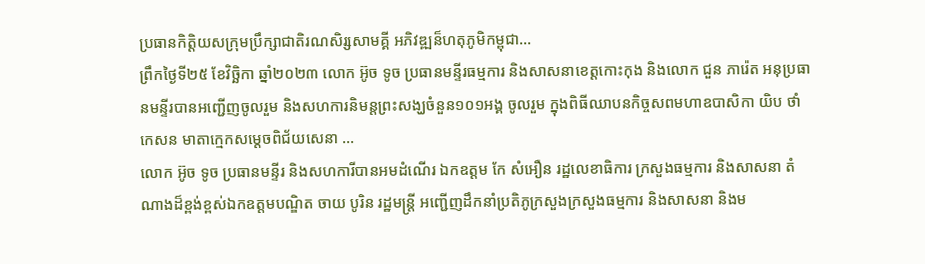ប្រធានកិត្តិយសក្រុមប្រឹក្សាជាតិរណសិរ្សសាមគ្គី អភិវឌ្ឍន៏ហតុភូមិកម្ពុជា...
ព្រឹកថ្ងៃទី២៥ ខែវិច្ឆិកា ឆ្នាំ២០២៣ លោក អ៊ូច ទូច ប្រធានមន្ទីរធម្មការ និងសាសនាខេត្តកោះកុង និងលោក ជួន ភារ៉េត អនុប្រធានមន្ទីរបានអញ្ជើញចូលរួម និងសហការនិមន្តព្រះសង្ឃចំនួន១០១អង្គ ចូលរួម ក្នុងពិធីឈាបនកិច្ចសពមហាឧបាសិកា យិប ថាំកេសន មាតាក្មេកសម្តេចពិជ័យសេនា ...
លោក អ៊ូច ទូច ប្រធានមន្ទីរ និងសហការីបានអមដំណេីរ ឯកឧត្តម កែ សំអឿន រដ្ឋលេខាធិការ ក្រសួងធម្មការ និងសាសនា តំណាងដ៏ខ្ពង់ខ្ពស់ឯកឧត្តមបណ្ឌិត ចាយ បូរិន រដ្ឋមន្ត្រី អញ្ជេីញដឹកនាំប្រតិភូក្រសួងក្រសួងធម្មការ និងសាសនា និងម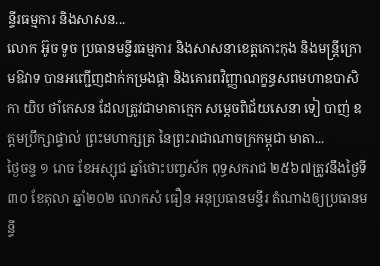ន្ទីរធម្មការ និងសាសន...
លោក អ៊ូច ទូច ប្រធានមន្ទីរធម្មការ និងសាសនាខេត្តកោះកុង និងមន្ត្រីក្រោមឱវាទ បានអញ្ជើញដាក់កម្រងផ្កា និងគោរពវិញ្ញាណក្ខន្ធសពមហាឧបាសិកា យិប ថាំកេសន ដែលត្រូវជាមាតាក្មេក សម្តេចពិជ័យសេនា ទៀ បាញ់ ឧត្តមប្រឹក្សាផ្ទាល់ ព្រះមហាក្សត្រ នៃព្រះរាជាណាចក្រកម្ពុជា មាតា...
ថ្ងៃចន្ទ ១ រោច ខែអស្សុជ ឆ្នាំថោះបញ្ចស័ក ពុទ្ធសករាជ ២៥៦៧ត្រូវនឹងថ្ងៃទី៣០ ខែតុលា ឆ្នាំ២០២ លោកសំ ធឿន អនុប្រធានមន្ទីរ តំណាងឲ្យប្រធានមន្ទី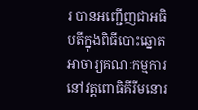រ បានអញ្ជេីញជាអធិបតីក្នុងពិធីបោះឆ្នោតអាចារ្យគណៈកម្មការនៅវត្តពោធិគីរីមនោរ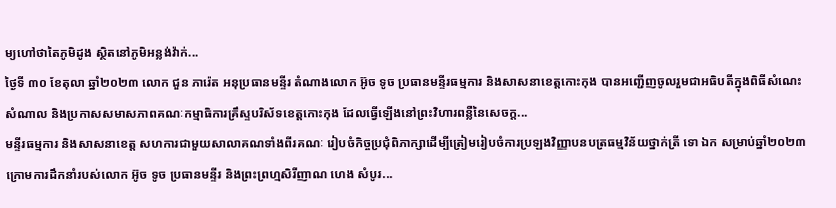ម្យហៅថាតៃភូមិដូង ស្ថិតនៅភូមិអន្លង់វ៉ាក់...
ថ្ងៃទី ៣០ ខែតុលា ឆ្នាំ២០២៣ លោក ជួន ភារ៉េត អនុប្រធានមន្ទីរ តំណាងលោក អ៊ូច ទូច ប្រធានមន្ទីរធម្មការ និងសាសនាខេត្តកោះកុង បានអញ្ជើញចូលរួមជាអធិបតីក្នុងពិធីសំណេះសំណាល និងប្រកាសសមាសភាពគណៈកម្មាធិការគ្រឹស្ទបរិស័ទខេត្តកោះកុង ដែលធ្វើឡើងនៅព្រះវិហារពន្លឺនៃសេចក្ត...
មន្ទីរធម្មការ និងសាសនាខេត្ត សហការជាមួយសាលាគណទាំងពីរគណៈ រៀបចំកិច្ចប្រជុំពិភាក្សាដេីម្បីត្រៀមរៀបចំការប្រឡងវិញ្ញាបនបត្រធម្មវិន័យថ្នាក់ត្រី ទោ ឯក សម្រាប់ឆ្នាំ២០២៣ ក្រោមការដឹកនាំរបស់លោក អ៊ូច ទូច ប្រធានមន្ទីរ និងព្រះព្រហ្មសិរីញាណ ហេង សំបូរ...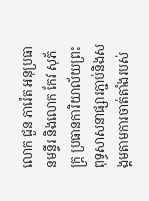លោក ជួន ភារ៉េត អនុប្រធានមន្ទីរ និងលោក កែវ សុភ័ក្ត្រ ប្រធានការិយាល័យព្រះពុទ្ធសាសនាផ្សារភ្ជាប់និងសង្គមតាមការចាត់តាំងរបស់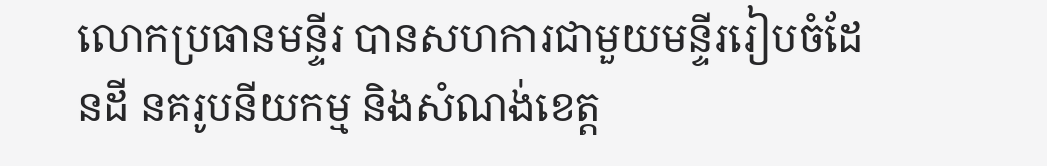លោកប្រធានមន្ទីរ បានសហការជាមួយមន្ទីររៀបចំដែនដី នគរូបនីយកម្ម និងសំណង់ខេត្ត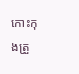កោះកុងត្រួ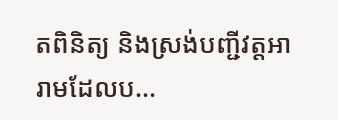តពិនិត្យ និងស្រង់បញ្ជីវត្តអារាមដែលប...